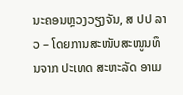ນະຄອນຫຼວງວຽງຈັນ, ສ ປປ ລາວ – ໂດຍການສະໜັບສະໜູນທຶນຈາກ ປະເທດ ສະຫະລັດ ອາເມ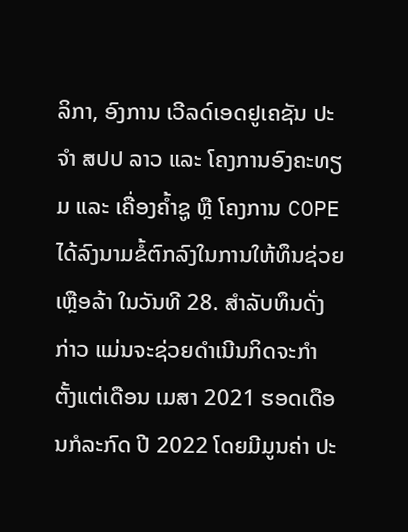ລິກາ, ອົງການ ເວີລດ໌ເອດຢູເຄຊັນ ປະຈຳ ສປປ ລາວ ແລະ ໂຄງການອົງຄະທຽມ ແລະ ເຄື່ອງຄໍ້າຊູ ຫຼື ໂຄງການ COPE ໄດ້ລົງນາມຂໍ້ຕົກລົງໃນການໃຫ້ທຶນຊ່ວຍເຫຼືອລ້າ ໃນວັນທີ 28. ສໍາລັບທຶນດັ່ງກ່າວ ແມ່ນຈະຊ່ວຍດໍາເນີນກິດຈະກໍາ ຕັ້ງແຕ່ເດືອນ ເມສາ 2021 ຮອດເດືອນກໍລະກົດ ປີ 2022 ໂດຍມີມູນຄ່າ ປະ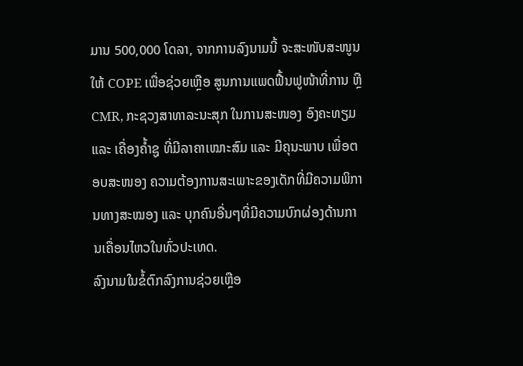ມານ 500,000 ໂດລາ, ຈາກການລົງນາມນີ້ ຈະສະໜັບສະໜູນໃຫ້ COPE ເພື່ອຊ່ວຍເຫຼືອ ສູນການແພດຟື້ນຟູໜ້າທີ່ການ ຫຼື CMR, ກະຊວງສາທາລະນະສຸກ ໃນການສະໜອງ ອົງຄະທຽມ ແລະ ເຄື່ອງຄໍ້າຊູ ທີ່ມີລາຄາເໝາະສົມ ແລະ ມີຄຸນະພາບ ເພື່ອຕອບສະໜອງ ຄວາມຕ້ອງການສະເພາະຂອງເດັກທີ່ມີຄວາມພິການທາງສະໝອງ ແລະ ບຸກຄົນອື່ນໆທີ່ມີຄວາມບົກຜ່ອງດ້ານການເຄື່ອນໄຫວໃນທົ່ວປະເທດ.
ລົງນາມໃນຂໍ້ຕົກລົງການຊ່ວຍເຫຼືອ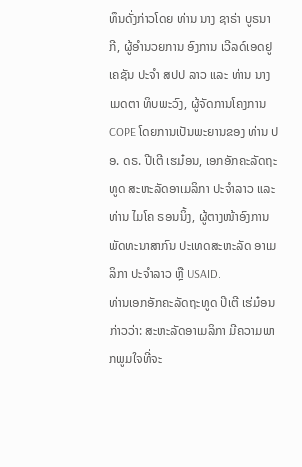ທຶນດັ່ງກ່າວໂດຍ ທ່ານ ນາງ ຊາຣ່າ ບູຣນາກີ, ຜູ້ອຳນວຍການ ອົງການ ເວີລດ໌ເອດຢູເຄຊັນ ປະຈຳ ສປປ ລາວ ແລະ ທ່ານ ນາງ ເມດຕາ ທິບພະວົງ, ຜູ້ຈັດການໂຄງການ COPE ໂດຍການເປັນພະຍານຂອງ ທ່ານ ປອ. ດຣ. ປີເຕີ ເຮມ໋ອນ, ເອກອັກຄະລັດຖະທູດ ສະຫະລັດອາເມລິກາ ປະຈຳລາວ ແລະ ທ່ານ ໄມໂຄ ຣອນນິ້ງ, ຜູ້ຕາງໜ້າອົງການ ພັດທະນາສາກົນ ປະເທດສະຫະລັດ ອາເມລິກາ ປະຈຳລາວ ຫຼື USAID.
ທ່ານເອກອັກຄະລັດຖະທູດ ປິເຕີ ເຮ່ມ໋ອນ ກ່າວວ່າ: ສະຫະລັດອາເມລິກາ ມີຄວາມພາກພູມໃຈທີ່ຈະ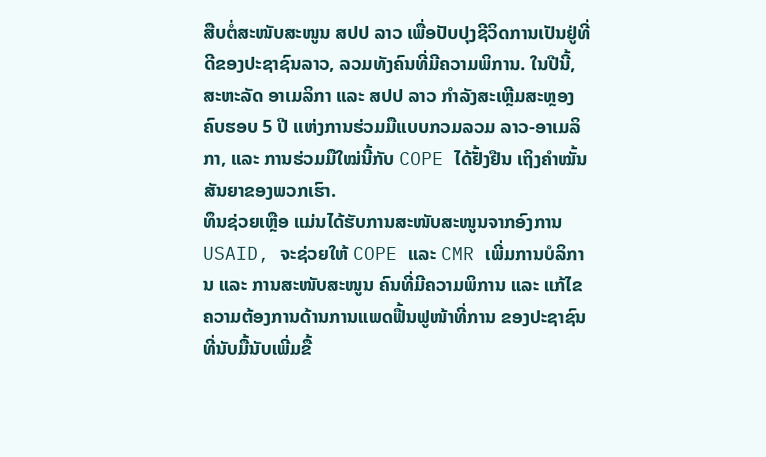ສືບຕໍ່ສະໜັບສະໜູນ ສປປ ລາວ ເພື່ອປັບປຸງຊີວິດການເປັນຢູ່ທີ່ດີຂອງປະຊາຊົນລາວ, ລວມທັງຄົນທີ່ມີຄວາມພິການ. ໃນປີນີ້, ສະຫະລັດ ອາເມລິກາ ແລະ ສປປ ລາວ ກຳລັງສະເຫຼີມສະຫຼອງຄົບຮອບ 5 ປີ ແຫ່ງການຮ່ວມມືແບບກວມລວມ ລາວ-ອາເມລິກາ, ແລະ ການຮ່ວມມືໃໝ່ນີ້ກັບ COPE ໄດ້ຢັ້ງຢືນ ເຖິງຄຳໝັ້ນສັນຍາຂອງພວກເຮົາ.
ທຶນຊ່ວຍເຫຼືອ ແມ່ນໄດ້ຮັບການສະໜັບສະໜູນຈາກອົງການ USAID, ຈະຊ່ວຍໃຫ້ COPE ແລະ CMR ເພີ່ມການບໍລິການ ແລະ ການສະໜັບສະໜູນ ຄົນທີ່ມີຄວາມພິການ ແລະ ແກ້ໄຂຄວາມຕ້ອງການດ້ານການແພດຟື້ນຟູໜ້າທີ່ການ ຂອງປະຊາຊົນ ທີ່ນັບມື້ນັບເພີ່ມຂື້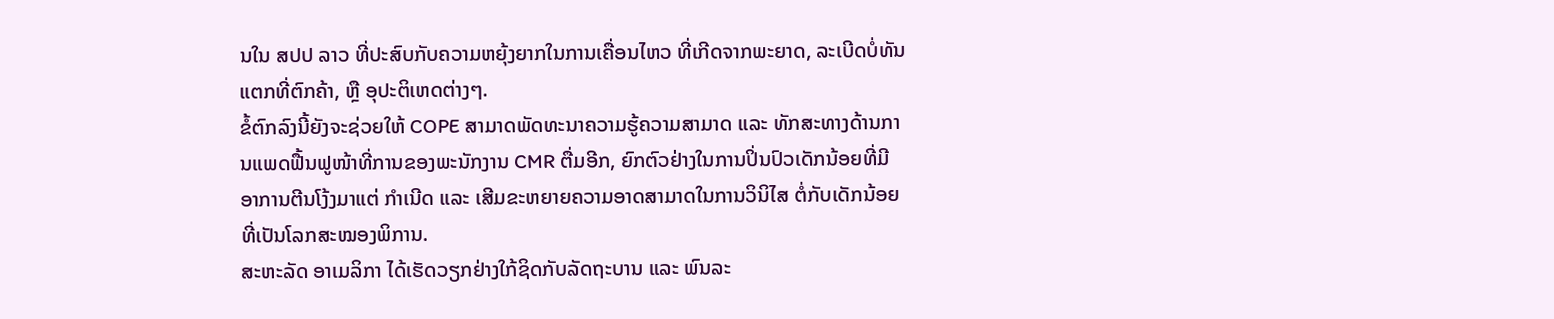ນໃນ ສປປ ລາວ ທີ່ປະສົບກັບຄວາມຫຍຸ້ງຍາກໃນການເຄື່ອນໄຫວ ທີ່ເກີດຈາກພະຍາດ, ລະເບີດບໍ່ທັນແຕກທີ່ຕົກຄ້າ, ຫຼື ອຸປະຕິເຫດຕ່າງໆ.
ຂໍ້ຕົກລົງນີ້ຍັງຈະຊ່ວຍໃຫ້ COPE ສາມາດພັດທະນາຄວາມຮູ້ຄວາມສາມາດ ແລະ ທັກສະທາງດ້ານການແພດຟື້ນຟູໜ້າທີ່ການຂອງພະນັກງານ CMR ຕື່ມອີກ, ຍົກຕົວຢ່າງໃນການປິ່ນປົວເດັກນ້ອຍທີ່ມີອາການຕີນໂງ້ງມາແຕ່ ກໍາເນີດ ແລະ ເສີມຂະຫຍາຍຄວາມອາດສາມາດໃນການວິນິໄສ ຕໍ່ກັບເດັກນ້ອຍທີ່ເປັນໂລກສະໝອງພິການ.
ສະຫະລັດ ອາເມລິກາ ໄດ້ເຮັດວຽກຢ່າງໃກ້ຊິດກັບລັດຖະບານ ແລະ ພົນລະ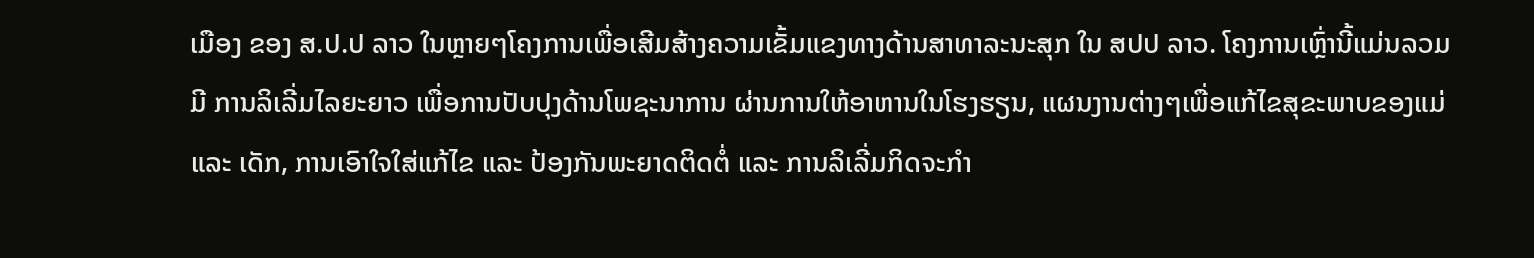ເມືອງ ຂອງ ສ.ປ.ປ ລາວ ໃນຫຼາຍໆໂຄງການເພື່ອເສີມສ້າງຄວາມເຂັ້ມແຂງທາງດ້ານສາທາລະນະສຸກ ໃນ ສປປ ລາວ. ໂຄງການເຫຼົ່ານີ້ແມ່ນລວມມີ ການລິເລີ່ມໄລຍະຍາວ ເພື່ອການປັບປຸງດ້ານໂພຊະນາການ ຜ່ານການໃຫ້ອາຫານໃນໂຮງຮຽນ, ແຜນງານຕ່າງໆເພື່ອແກ້ໄຂສຸຂະພາບຂອງແມ່ ແລະ ເດັກ, ການເອົາໃຈໃສ່ແກ້ໄຂ ແລະ ປ້ອງກັນພະຍາດຕິດຕໍ່ ແລະ ການລິເລີ່ມກິດຈະກໍາ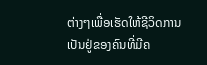ຕ່າງໆເພື່ອເຮັດໃຫ້ຊີວິດການເປັນຢູ່ຂອງຄົນທີ່ມີຄ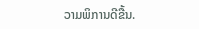ວາມພິການດີຂື້ນ.